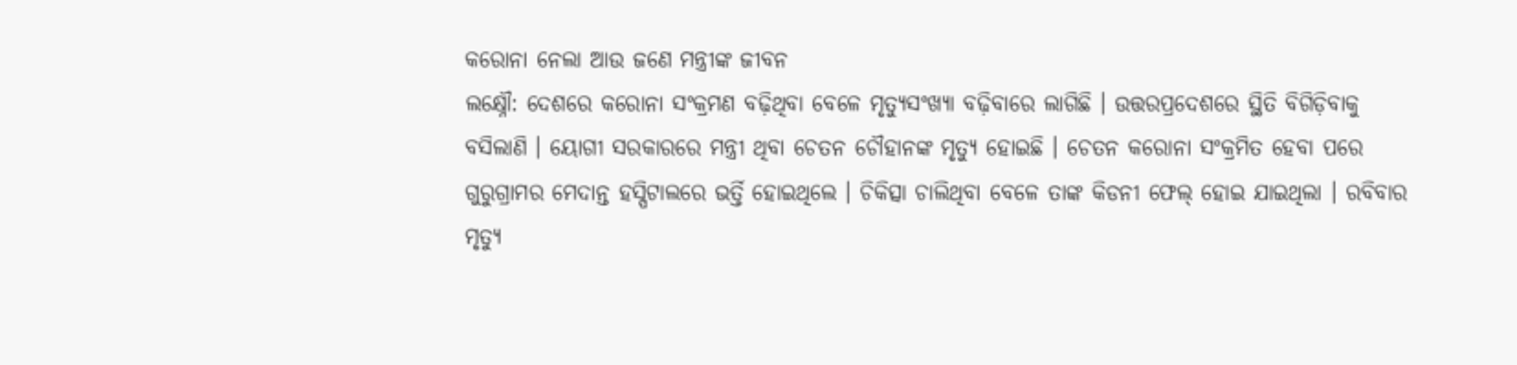କରୋନା ନେଲା ଆଉ ଜଣେ ମନ୍ତ୍ରୀଙ୍କ ଜୀବନ
ଲକ୍ଷ୍ନୌ: ଦେଶରେ କରୋନା ସଂକ୍ରମଣ ବଢ଼ିଥିବା ବେଳେ ମୃତ୍ୟୁସଂଖ୍ୟା ବଢ଼ିବାରେ ଲାଗିଛି । ଉତ୍ତରପ୍ରଦେଶରେ ସ୍ଥିତି ବିଗିଡ଼ିବାକୁ ବସିଲାଣି । ୟୋଗୀ ସରକାରରେ ମନ୍ତ୍ରୀ ଥିବା ଚେତନ ଚୌହାନଙ୍କ ମୃତ୍ୟୁ ହୋଇଛି । ଚେତନ କରୋନା ସଂକ୍ରମିତ ହେବା ପରେ ଗୁରୁଗ୍ରାମର ମେଦାନ୍ତ ହସ୍ପିଟାଲରେ ଭର୍ତ୍ତି ହୋଇଥିଲେ । ଚିକିତ୍ସା ଚାଲିଥିବା ବେଳେ ତାଙ୍କ କିଡନୀ ଫେଲ୍ ହୋଇ ଯାଇଥିଲା । ରବିବାର ମୃତ୍ୟୁ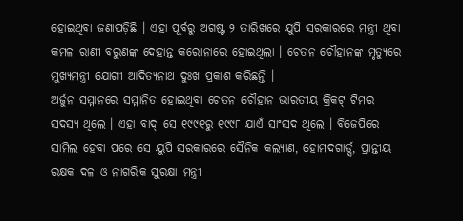ହୋଇଥିବା ଜଣାପଡ଼ିଛି । ଏହା ପୂର୍ବରୁ ଅଗଷ୍ଟ ୨ ତାରିଖରେ ଯୁପି ସରକାରରେ ମନ୍ତ୍ରୀ ଥିବା କମଳ ରାଣୀ ବରୁଣଙ୍କ ଦେହାନ୍ତ କରୋନାରେ ହୋଇଥିଲା । ଚେତନ ଚୌହାନଙ୍କ ମୃତ୍ୟୁରେ ମୁଖ୍ୟମନ୍ତ୍ରୀ ଯୋଗୀ ଆଦିତ୍ୟନାଥ ଦୁଃଖ ପ୍ରକାଶ କରିଛନ୍ତି ।
ଅର୍ଜୁନ ସମ୍ମାନରେ ସମ୍ମାନିତ ହୋଇଥିବା ଚେତନ ଚୌହାନ ଭାରତୀୟ କ୍ରିକଟ୍ ଟିମର ସଦସ୍ୟ ଥିଲେ । ଏହା ବାଦ୍ ସେ ୧୯୯୧ରୁ ୧୯୯୮ ଯାଏଁ ସାଂସଦ ଥିଲେ । ବିଜେପିରେ ସାମିଲ ହେବା ପରେ ସେ ୟୁପି ସରକାରରେ ସୈନିକ କଲ୍ୟାଣ, ହୋମଦଗାର୍ଡ୍ସ, ପ୍ରାନ୍ତୀୟ ରକ୍ଷକ ଦଳ ଓ ନାଗରିକ ସୁରକ୍ଷା ମନ୍ତ୍ରୀ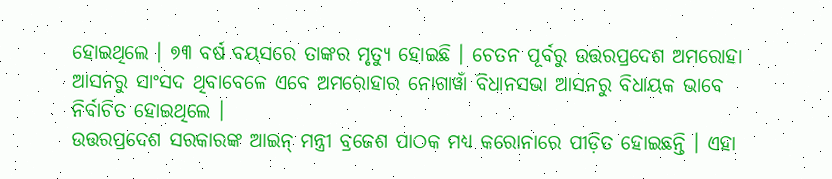ହୋଇଥିଲେ । ୭୩ ବର୍ଷ ବୟସରେ ତାଙ୍କର ମୃତ୍ୟୁ ହୋଇଛି । ଚେତନ ପୂର୍ବରୁ ଉତ୍ତରପ୍ରଦେଶ ଅମରୋହା ଆସନରୁ ସାଂସଦ ଥିବାବେଳେ ଏବେ ଅମରୋହାର ନୋଗାୱାଁ ବିଧାନସଭା ଆସନରୁ ବିଧାୟକ ଭାବେ ନିର୍ବାଚିତ ହୋଇଥିଲେ ।
ଉତ୍ତରପ୍ରଦେଶ ସରକାରଙ୍କ ଆଇନ୍ ମନ୍ତ୍ରୀ ବ୍ରଜେଶ ପାଠକ ମଧ୍ୟ କରୋନାରେ ପୀଡ଼ିତ ହୋଇଛନ୍ତି । ଏହା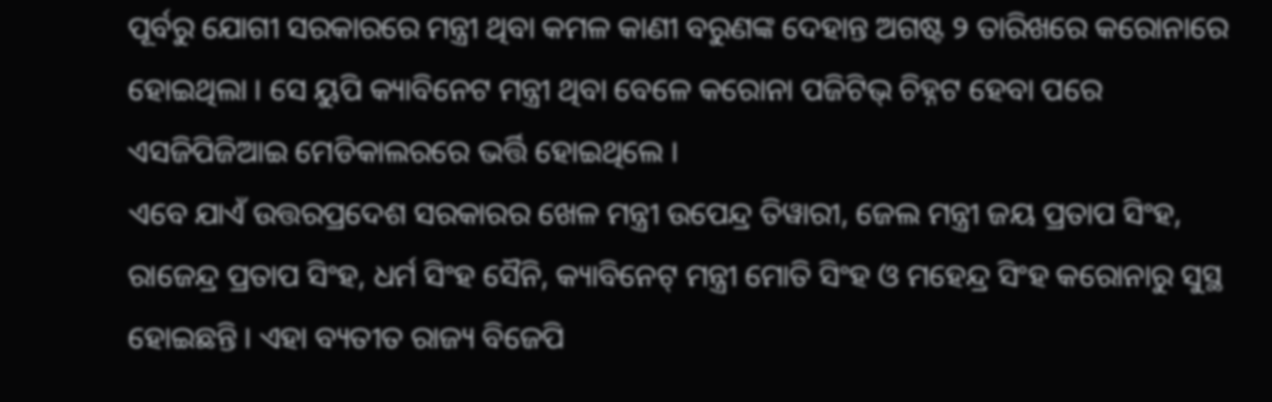ପୂର୍ବରୁ ଯୋଗୀ ସରକାରରେ ମନ୍ତ୍ରୀ ଥିବା କମଳ କାଣୀ ବରୁଣଙ୍କ ଦେହାନ୍ତ ଅଗଷ୍ଟ ୨ ତାରିଖରେ କରୋନାରେ ହୋଇଥିଲା । ସେ ୟୁପି କ୍ୟାବିନେଟ ମନ୍ତ୍ରୀ ଥିବା ବେଳେ କରୋନା ପଜିଟିଭ୍ ଚିହ୍ନଟ ହେବା ପରେ ଏସଜିପିଜିଆଇ ମେଡିକାଲରରେ ଭର୍ତ୍ତି ହୋଇଥିଲେ ।
ଏବେ ଯାଏଁ ଉତ୍ତରପ୍ରଦେଶ ସରକାରର ଖେଳ ମନ୍ତ୍ରୀ ଉପେନ୍ଦ୍ର ତିୱାରୀ, ଜେଲ ମନ୍ତ୍ରୀ ଜୟ ପ୍ରତାପ ସିଂହ, ରାଜେନ୍ଦ୍ର ପ୍ରତାପ ସିଂହ, ଧର୍ମ ସିଂହ ସୈନି, କ୍ୟାବିନେଟ୍ ମନ୍ତ୍ରୀ ମୋତି ସିଂହ ଓ ମହେନ୍ଦ୍ର ସିଂହ କରୋନାରୁ ସୁସ୍ଥ ହୋଇଛନ୍ତି । ଏହା ବ୍ୟତୀତ ରାଜ୍ୟ ବିଜେପି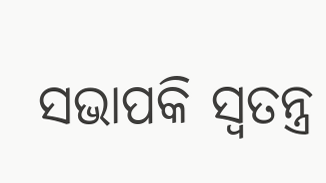ସଭାପକି ସ୍ୱତନ୍ତ୍ର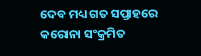ଦେବ ମଧ୍ୟ ଗତ ସପ୍ତାହରେ କରୋନା ସଂକ୍ରମିତ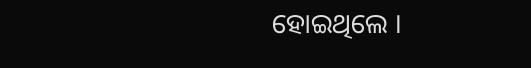ହୋଇଥିଲେ ।